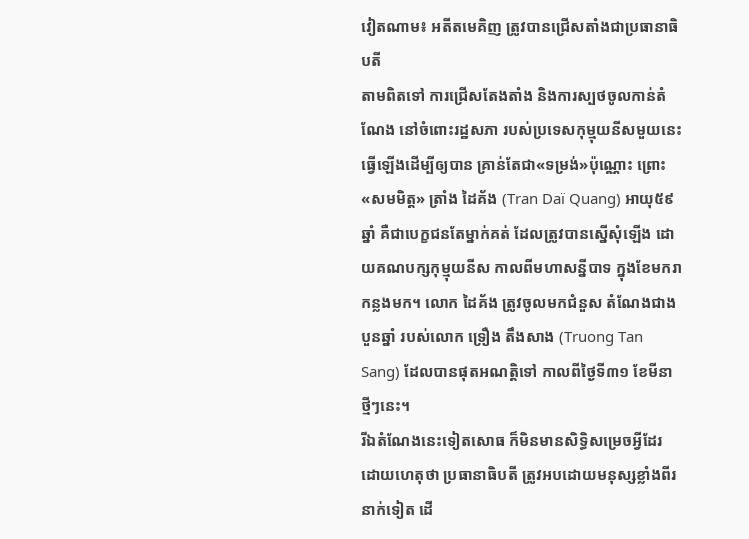វៀតណាម៖ អតីតមេគិញ ត្រូវបានជ្រើសតាំងជាប្រធានាធិបតី
តាមពិតទៅ ការជ្រើសតែងតាំង និងការស្បថចូលកាន់តំណែង នៅចំពោះរដ្ឋសភា របស់ប្រទេសកុម្មុយនីសមួយនេះ ធ្វើឡើងដើម្បីឲ្យបាន គ្រាន់តែជា«ទម្រង់»ប៉ុណ្ណោះ ព្រោះ«សមមិត្ត» ត្រាំង ដៃគ័ង (Tran Daï Quang) អាយុ៥៩ឆ្នាំ គឺជាបេក្ខជនតែម្នាក់គត់ ដែលត្រូវបានស្នើសុំឡើង ដោយគណបក្សកុម្មុយនីស កាលពីមហាសន្នីបាទ ក្នុងខែមករាកន្លងមក។ លោក ដៃគ័ង ត្រូវចូលមកជំនួស តំណែងជាងបួនឆ្នាំ របស់លោក ទ្រឿង តឹងសាង (Truong Tan Sang) ដែលបានផុតអណត្តិទៅ កាលពីថ្ងៃទី៣១ ខែមីនាថ្មីៗនេះ។
រីឯតំណែងនេះទៀតសោធ ក៏មិនមានសិទ្ធិសម្រេចអ្វីដែរ ដោយហេតុថា ប្រធានាធិបតី ត្រូវអបដោយមនុស្សខ្លាំងពីរនាក់ទៀត ដើ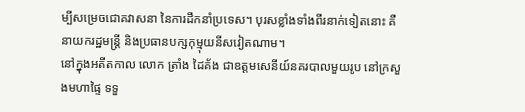ម្បីសម្រេចជោគវាសនា នៃការដឹកនាំប្រទេស។ បុរសខ្លាំងទាំងពីរនាក់ទៀតនោះ គឺ នាយករដ្ឋមន្ត្រី និងប្រធានបក្សកុម្មុយនីសវៀតណាម។
នៅក្នុងអតីតកាល លោក ត្រាំង ដៃគ័ង ជាឧត្ដមសេនីយ៍នគរបាលមួយរូប នៅក្រសួងមហាផ្ទៃ ទទួ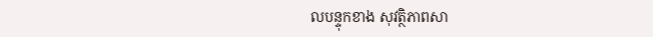លបន្ទុកខាង សុវត្ថិភាពសា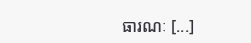ធារណៈ [...]